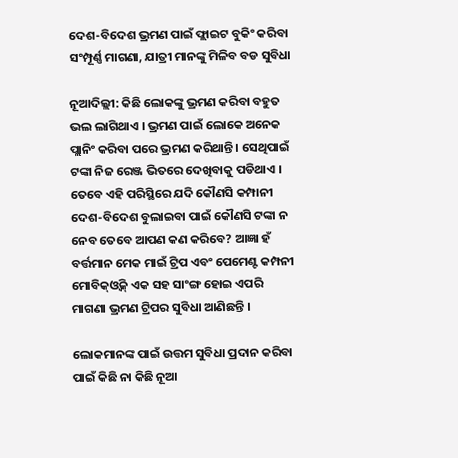ଦେଶ-ବିଦେଶ ଭ୍ରମଣ ପାଇଁ ଫ୍ଲାଇଟ ବୁକିଂ କରିବା ସଂମ୍ପୂର୍ଣ୍ଣ ମାଗଣା, ଯାତ୍ରୀ ମାନଙ୍କୁ ମିଳିବ ବଡ ସୁବିଧା

ନୂଆଦିଲ୍ଲୀ: କିଛି ଲୋକଙ୍କୁ ଭ୍ରମଣ କରିବା ବହୁତ ଭଲ ଲାଗିଥାଏ । ଭ୍ରମଣ ପାଇଁ ଲୋକେ ଅନେକ ପ୍ଲାନିଂ କରିବା ପରେ ଭ୍ରମଣ କରିଥାନ୍ତି । ସେଥିପାଇଁ ଟଙ୍କା ନିଜ ରେଞ୍ଜ ଭିତରେ ଦେଖିବାକୁ ପଡିଥାଏ । ତେବେ ଏହି ପରିସ୍ଥିରେ ଯଦି କୌଣସି କମ୍ପାନୀ ଦେଶ-ବିଦେଶ ବୁଲାଇବା ପାଇଁ କୌଣସି ଟଙ୍କା ନ ନେବ ତେବେ ଆପଣ କଣ କରିବେ? ଆଜ୍ଞା ହଁ ବର୍ତ୍ତମାନ ମେକ ମାଇଁ ଟ୍ରିପ ଏବଂ ପେମେଣ୍ଟ କମ୍ପନୀ ମୋବିକ୍ଓ୍ବିକ୍ ଏକ ସହ ସାଂଙ୍ଗ ହୋଇ ଏପରି ମାଗଣା ଭ୍ରମଣ ଟ୍ରିପର ସୁବିଧା ଆଣିଛନ୍ତି ।

ଲୋକମାନଙ୍କ ପାଇଁ ଉତ୍ତମ ସୁବିଧା ପ୍ରଦାନ କରିବା ପାଇଁ କିଛି ନା କିଛି ନୂଆ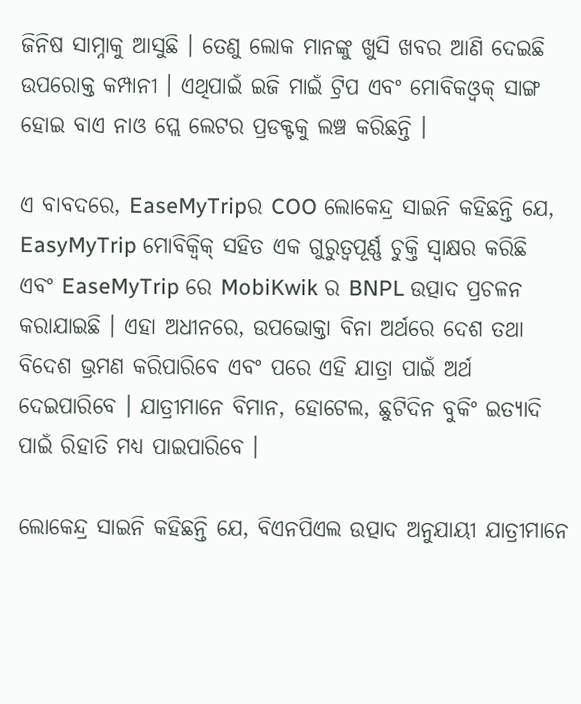ଜିନିଷ ସାମ୍ନାକୁ ଆସୁଛି । ତେଣୁ ଲୋକ ମାନଙ୍କୁ ଖୁସି ଖବର ଆଣି ଦେଇଛି ଉପରୋକ୍ତ କମ୍ପାନୀ । ଏଥିପାଇଁ ଇଜି ମାଇଁ ଟ୍ରିପ ଏବଂ ମୋବିକଓ୍ବକ୍ ସାଙ୍ଗ ହୋଇ ବାଏ ନାଓ ପ୍ଲେ ଲେଟର ପ୍ରଡକ୍ଟକୁ ଲଞ୍ଚ କରିଛନ୍ତି ।

ଏ ବାବଦରେ, EaseMyTripର COO ଲୋକେନ୍ଦ୍ର ସାଇନି କହିଛନ୍ତି ଯେ, EasyMyTrip ମୋବିକ୍ୱିକ୍ ସହିତ ଏକ ଗୁରୁତ୍ୱପୂର୍ଣ୍ଣ ଚୁକ୍ତି ସ୍ୱାକ୍ଷର କରିଛି ଏବଂ EaseMyTrip ରେ MobiKwik ର BNPL ଉତ୍ପାଦ ପ୍ରଚଳନ କରାଯାଇଛି । ଏହା ଅଧୀନରେ, ଉପଭୋକ୍ତା ବିନା ଅର୍ଥରେ ଦେଶ ତଥା ବିଦେଶ ଭ୍ରମଣ କରିପାରିବେ ଏବଂ ପରେ ଏହି ଯାତ୍ରା ପାଇଁ ଅର୍ଥ ଦେଇପାରିବେ । ଯାତ୍ରୀମାନେ ବିମାନ, ହୋଟେଲ, ଛୁଟିଦିନ ବୁକିଂ ଇତ୍ୟାଦି ପାଇଁ ରିହାତି ମଧ୍ୟ ପାଇପାରିବେ ।

ଲୋକେନ୍ଦ୍ର ସାଇନି କହିଛନ୍ତି ଯେ, ବିଏନପିଏଲ ଉତ୍ପାଦ ଅନୁଯାୟୀ ଯାତ୍ରୀମାନେ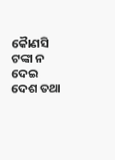କୋୖଣସି ଟଙ୍କା ନ ଦେଇ ଦେଶ ତଥା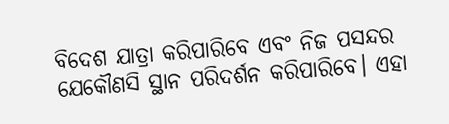ବିଦେଶ ଯାତ୍ରା କରିପାରିବେ ଏବଂ ନିଜ ପସନ୍ଦର ଯେକୌଣସି ସ୍ଥାନ ପରିଦର୍ଶନ କରିପାରିବେ। ଏହା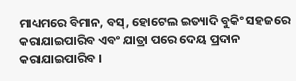ମାଧ୍ୟମରେ ବିମାନ, ବସ୍, ହୋଟେଲ ଇତ୍ୟାଦି ବୁକିଂ ସହଜରେ କରାଯାଇପାରିବ ଏବଂ ଯାତ୍ରା ପରେ ଦେୟ ପ୍ରଦାନ କରାଯାଇପାରିବ ।